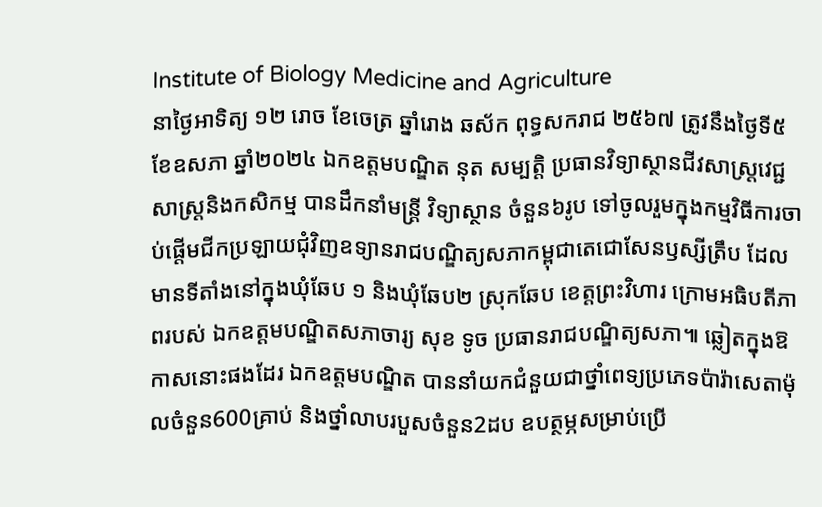Institute of Biology Medicine and Agriculture
នាថ្ងៃអាទិត្យ ១២ រោច ខែចេត្រ ឆ្នាំរោង ឆស័ក ពុទ្ធសករាជ ២៥៦៧ ត្រូវនឹងថ្ងៃទី៥ ខែឧសភា ឆ្នាំ២០២៤ ឯកឧត្តមបណ្ឌិត នុត សម្បត្តិ ប្រធានវិទ្យាស្ថានជីវសាស្រ្តវេជ្ជសាស្រ្តនិងកសិកម្ម បានដឹកនាំមន្រ្តី វិទ្យាស្ថាន ចំនួន៦រូប ទៅចូលរួមក្នុងកម្មវិធីការចាប់ផ្តើមជីកប្រឡាយជុំវិញឧទ្យានរាជបណ្ឌិត្យសភាកម្ពុជាតេជោសែនឫស្សីត្រឹប ដែលមានទីតាំងនៅក្នុងឃុំឆែប ១ និងឃុំឆែប២ ស្រុកឆែប ខេត្តព្រះវិហារ ក្រោមអធិបតីភាពរបស់ ឯកឧត្តមបណ្ឌិតសភាចារ្យ សុខ ទូច ប្រធានរាជបណ្ឌិត្យសភា៕ ឆ្លៀតក្នុងឱកាសនោះផងដែរ ឯកឧត្តមបណ្ឌិត បាននាំយកជំនួយជាថ្នាំពេទ្យប្រភេទប៉ារ៉ាសេតាម៉ុលចំនួន600គ្រាប់ និងថ្នាំលាបរបួសចំនួន2ដប ឧបត្ថម្ភសម្រាប់ប្រើ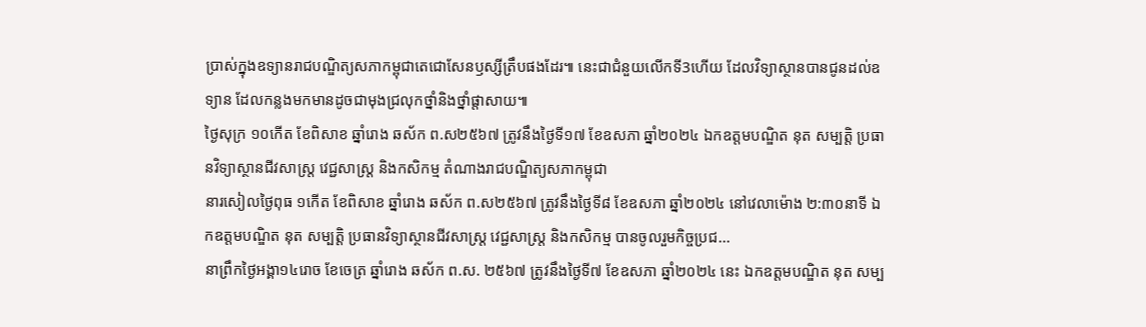ប្រាស់ក្នុងឧទ្យានរាជបណ្ឌិត្យសភាកម្ពុជាតេជោសែនឫស្សីត្រឹបផងដែរ៕ នេះជាជំនួយលើកទី3ហើយ ដែលវិទ្យាស្ថានបានជូនដល់ឧទ្យាន ដែលកន្លងមកមានដូចជាមុងជ្រលុកថ្នាំនិងថ្នាំផ្តាសាយ៕
ថ្ងៃសុក្រ ១០កើត ខែពិសាខ ឆ្នាំរោង ឆស័ក ព.ស២៥៦៧ ត្រូវនឹងថ្ងៃទី១៧ ខែឧសភា ឆ្នាំ២០២៤ ឯកឧត្តមបណ្ឌិត នុត សម្បត្តិ ប្រធានវិទ្យាស្ថានជីវសាស្រ្ត វេជ្ជសាស្រ្ត និងកសិកម្ម តំណាងរាជបណ្ឌិត្យសភាកម្ពុជា
នារសៀលថ្ងៃពុធ ១កើត ខែពិសាខ ឆ្នាំរោង ឆស័ក ព.ស២៥៦៧ ត្រូវនឹងថ្ងៃទី៨ ខែឧសភា ឆ្នាំ២០២៤ នៅវេលាម៉ោង ២:៣០នាទី ឯកឧត្តមបណ្ឌិត នុត សម្បត្តិ ប្រធានវិទ្យាស្ថានជីវសាស្រ្ត វេជ្ជសាស្រ្ត និងកសិកម្ម បានចូលរួមកិច្ចប្រជ...
នាព្រឹកថ្ងៃអង្គា១៤រោច ខែចេត្រ ឆ្នាំរោង ឆស័ក ព.ស. ២៥៦៧ ត្រូវនឹងថ្ងៃទី៧ ខែឧសភា ឆ្នាំ២០២៤ នេះ ឯកឧត្ដមបណ្ឌិត នុត សម្ប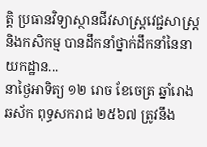ត្តិ ប្រធានវិទ្យាស្ថានជីវសាស្រ្តវេជ្ជសាស្រ្តនិងកសិកម្ម បានដឹកនាំថ្នាក់ដឹកនាំនៃនាយកដ្ឋាន...
នាថ្ងៃអាទិត្យ ១២ រោច ខែចេត្រ ឆ្នាំរោង ឆស័ក ពុទ្ធសករាជ ២៥៦៧ ត្រូវនឹង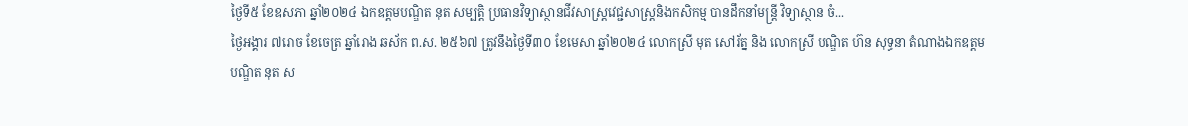ថ្ងៃទី៥ ខែឧសភា ឆ្នាំ២០២៤ ឯកឧត្តមបណ្ឌិត នុត សម្បត្តិ ប្រធានវិទ្យាស្ថានជីវសាស្រ្តវេជ្ជសាស្រ្តនិងកសិកម្ម បានដឹកនាំមន្រ្តី វិទ្យាស្ថាន ចំ...
ថ្ងៃអង្គារ ៧រោច ខែចេត្រ ឆ្នាំរោង ឆស័ក ព.ស. ២៥៦៧ ត្រូវនឹងថ្ងៃទី៣០ ខែមេសា ឆ្នាំ២០២៤ លោកស្រី មុត សៅរ័ត្ន និង លោកស្រី បណ្ឌិត ហ៊ន សុទ្ធនា តំណាងឯកឧត្តមបណ្ឌិត នុត ស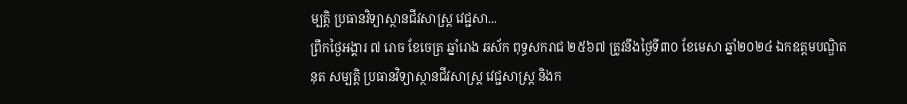ម្បត្តិ ប្រធានវិទ្យាស្ថានជីវសាស្រ្ត វេជ្ជសា...
ព្រឹកថ្ងៃអង្គារ ៧ រោច ខែចេត្រ ឆ្នាំរោង ឆស័ក ពុទ្ធសករាជ ២៥៦៧ ត្រូវនឹងថ្ងៃទី៣០ ខែមេសា ឆ្នាំ២០២៤ ឯកឧត្តមបណ្ឌិត នុត សម្បត្តិ ប្រធានវិទ្យាស្ថានជីវសាស្រ្ត វេជ្ជសាស្រ្ត និងក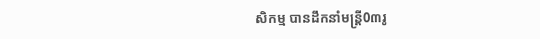សិកម្ម បានដឹកនាំមន្រ្តី0៣រូ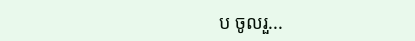ប ចូលរួ...